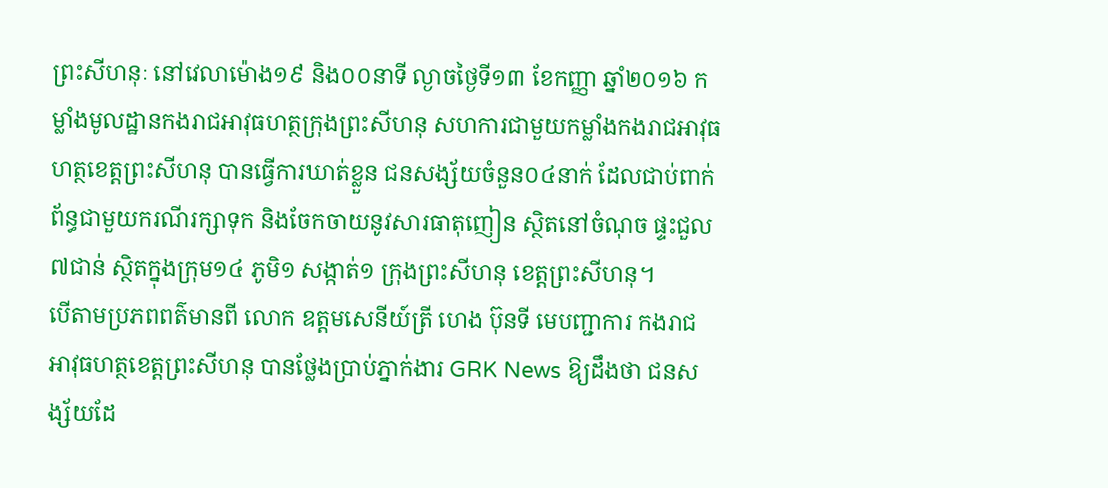ព្រះសីហនុៈ នៅវេលាម៉ោង១៩ និង០០នាទី ល្ងាចថ្ងៃទី១៣ ខែកញ្ញា ឆ្នាំ២០១៦ កម្លាំងមូលដ្ឋានកងរាជអាវុធហត្ថក្រុងព្រះសីហនុ សហការជាមួយកម្លាំងកងរាជអាវុធហត្ថខេត្តព្រះសីហនុ បានធ្វើការឃាត់ខ្លួន ជនសង្ស័យចំនួន០៤នាក់ ដែលជាប់ពាក់ព័ន្ធជាមួយករណីរក្សាទុក និងចែកចាយនូវសារធាតុញៀន ស្ថិតនៅចំណុច ផ្ទះជួល៧ជាន់ ស្ថិតក្នុងក្រុម១៤ ភូមិ១ សង្កាត់១ ក្រុងព្រះសីហនុ ខេត្តព្រះសីហនុ។
បើតាមប្រភពពត៌មានពី លោក ឧត្តមសេនីយ៍ត្រី ហេង ប៊ុនទី មេបញ្ជាការ កងរាជអាវុធហត្ថខេត្តព្រះសីហនុ បានថ្លែងប្រាប់ភ្នាក់ងារ GRK News ឱ្យដឹងថា ជនសង្ស័យដែ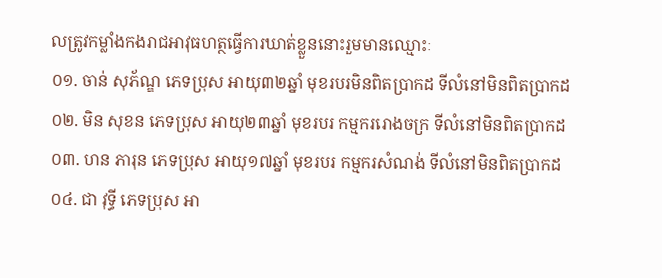លត្រូវកម្លាំងកងរាជអាវុធហត្ថធ្វើការឃាត់ខ្លួននោះរួមមានឈ្មោះៈ
០១. ចាន់ សុភ័ណ្ឌ ភេទប្រុស អាយុ៣២ឆ្នាំ មុខរបរមិនពិតប្រាកដ ទីលំនៅមិនពិតប្រាកដ
០២. មិន សុខន ភេទប្រុស អាយុ២៣ឆ្នាំ មុខរបរ កម្មកររោងចក្រ ទីលំនៅមិនពិតប្រាកដ
០៣. ហន ភារុន ភេទប្រុស អាយុ១៧ឆ្នាំ មុខរបរ កម្មករសំណង់ ទីលំនៅមិនពិតប្រាកដ
០៤. ជា វុទ្ធី ភេទប្រុស អា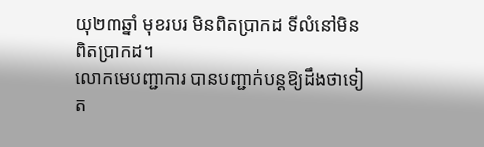យុ២៣ឆ្នាំ មុខរបរ មិនពិតប្រាកដ ទីលំនៅមិនពិតប្រាកដ។
លោកមេបញ្ជាការ បានបញ្ជាក់បន្តឱ្យដឹងថាទៀត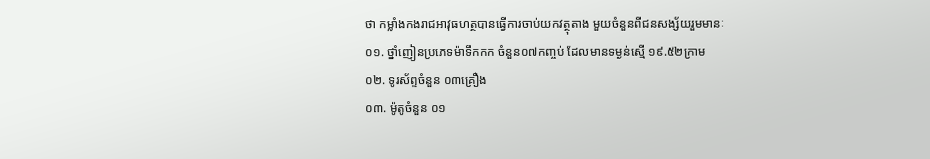ថា កម្លាំងកងរាជអាវុធហត្ថបានធ្វើការចាប់យកវត្ថុតាង មួយចំនួនពីជនសង្ស័យរួមមានៈ
០១. ថ្នាំញៀនប្រភេទម៉ាទឹកកក ចំនួន០៧កញ្ចប់ ដែលមានទម្ងន់ស្មើ ១៩.៥២ក្រាម
០២. ទូរស័ព្ទចំនួន ០៣គ្រឿង
០៣. ម៉ូតូចំនួន ០១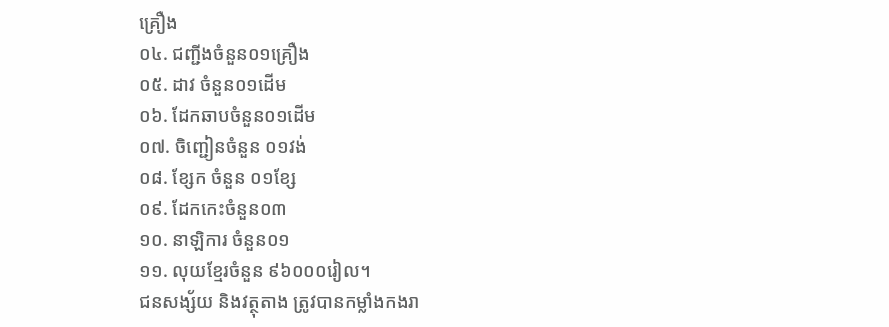គ្រឿង
០៤. ជញ្ជីងចំនួន០១គ្រឿង
០៥. ដាវ ចំនួន០១ដើម
០៦. ដែកឆាបចំនួន០១ដើម
០៧. ចិញ្ជៀនចំនួន ០១វង់
០៨. ខ្សែក ចំនួន ០១ខ្សែ
០៩. ដែកកេះចំនួន០៣
១០. នាឡិការ ចំនួន០១
១១. លុយខ្មែរចំនួន ៩៦០០០រៀល។
ជនសង្ស័យ និងវត្ថុតាង ត្រូវបានកម្លាំងកងរា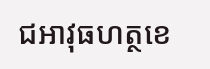ជអាវុធហត្ថខេ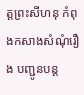ត្តព្រះសីហនុ កំពុងកសាងសំណុំរឿង បញ្ជូនបន្ត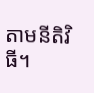តាមនីតិវិធី។